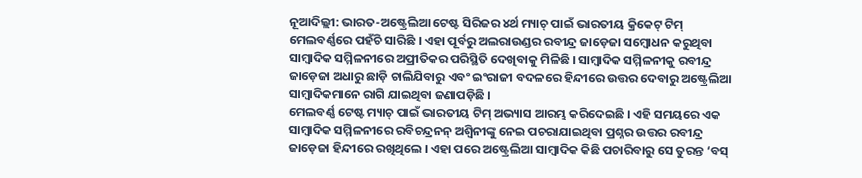ନୂଆଦିଲ୍ଲୀ: ଭାରତ-ଅଷ୍ଟ୍ରେଲିଆ ଟେଷ୍ଟ ସିରିଜର ୪ର୍ଥ ମ୍ୟାଚ୍ ପାଇଁ ଭାରତୀୟ କ୍ରିକେଟ୍ ଟିମ୍ ମେଲବର୍ଣ୍ଣରେ ପହଁଚି ସାରିଛି । ଏହା ପୂର୍ବରୁ ଅଲରାଉଣ୍ଡର ରବୀନ୍ଦ୍ର ଜାଡ଼େଜା ସମ୍ବୋଧନ କରୁଥିବା ସାମ୍ବାଦିକ ସମ୍ମିଳନୀରେ ଅପ୍ରୀତିକର ପରିସ୍ଥିତି ଦେଖିବାକୁ ମିଳିଛି । ସାମ୍ବାଦିକ ସମ୍ମିଳନୀକୁ ରବୀନ୍ଦ୍ର ଜାଡ଼େଜା ଅଧାରୁ ଛାଡ଼ି ଚାଲିଯିବାରୁ ଏବଂ ଇଂରାଜୀ ବଦଳରେ ହିନ୍ଦୀରେ ଉତ୍ତର ଦେବାରୁ ଅଷ୍ଟ୍ରେଲିଆ ସାମ୍ବାଦିକମାନେ ରାଗି ଯାଇଥିବା ଜଣାପଡ଼ିଛି ।
ମେଲବର୍ଣ୍ଣ ଟେଷ୍ଟ ମ୍ୟାଚ୍ ପାଇଁ ଭାରତୀୟ ଟିମ୍ ଅଭ୍ୟାସ ଆରମ୍ଭ କରିଦେଇଛି । ଏହି ସମୟରେ ଏକ ସାମ୍ବାଦିକ ସମ୍ମିଳନୀରେ ରବିଚନ୍ଦ୍ରନନ୍ ଅଶ୍ୱିନୀଙ୍କୁ ନେଇ ପଚରାଯାଇଥିବା ପ୍ରଶ୍ନର ଉତ୍ତର ରବୀନ୍ଦ୍ର ଜାଡ଼େଜା ହିନ୍ଦୀରେ ରଖିଥିଲେ । ଏହା ପରେ ଅଷ୍ଟ୍ରେଲିଆ ସାମ୍ବାଦିକ କିଛି ପଚାରିବାରୁ ସେ ତୁରନ୍ତ ‘ବସ୍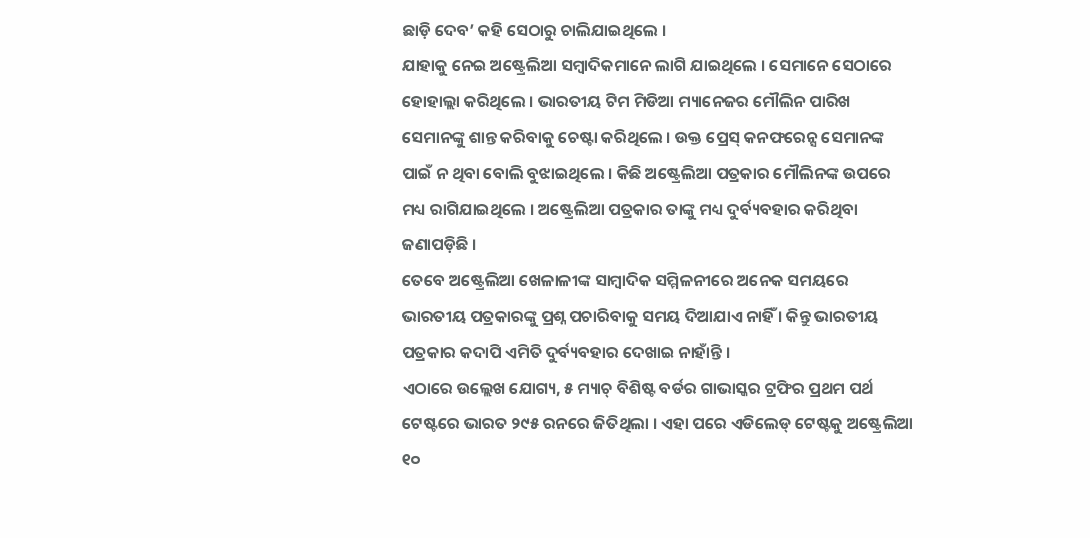ଛାଡ଼ି ଦେବ’ କହି ସେଠାରୁ ଚାଲିଯାଇଥିଲେ ।
ଯାହାକୁ ନେଇ ଅଷ୍ଟ୍ରେଲିଆ ସମ୍ବାଦିକମାନେ ଲାଗି ଯାଇଥିଲେ । ସେମାନେ ସେଠାରେ ହୋହାଲ୍ଲା କରିଥିଲେ । ଭାରତୀୟ ଟିମ ମିଡିଆ ମ୍ୟାନେଜର ମୌଲିନ ପାରିଖ ସେମାନଙ୍କୁ ଶାନ୍ତ କରିବାକୁ ଚେଷ୍ଟା କରିଥିଲେ । ଉକ୍ତ ପ୍ରେସ୍ କନଫରେନ୍ସ ସେମାନଙ୍କ ପାଇଁ ନ ଥିବା ବୋଲି ବୁଝାଇଥିଲେ । କିଛି ଅଷ୍ଟ୍ରେଲିଆ ପତ୍ରକାର ମୌଲିନଙ୍କ ଉପରେ ମଧ୍ୟ ରାଗିଯାଇଥିଲେ । ଅଷ୍ଟ୍ରେଲିଆ ପତ୍ରକାର ତାଙ୍କୁ ମଧ୍ୟ ଦୁର୍ବ୍ୟବହାର କରିଥିବା ଜଣାପଡ଼ିଛି ।
ତେବେ ଅଷ୍ଟ୍ରେଲିଆ ଖେଳାଳୀଙ୍କ ସାମ୍ବାଦିକ ସମ୍ମିଳନୀରେ ଅନେକ ସମୟରେ ଭାରତୀୟ ପତ୍ରକାରଙ୍କୁ ପ୍ରଶ୍ନ ପଚାରିବାକୁ ସମୟ ଦିଆଯାଏ ନାହିଁ । କିନ୍ତୁ ଭାରତୀୟ ପତ୍ରକାର କଦାପି ଏମିତି ଦୁର୍ବ୍ୟବହାର ଦେଖାଇ ନାହାଁନ୍ତି ।
ଏଠାରେ ଉଲ୍ଲେଖ ଯୋଗ୍ୟ, ୫ ମ୍ୟାଚ୍ ବିଶିଷ୍ଟ ବର୍ଡର ଗାଭାସ୍କର ଟ୍ରଫିର ପ୍ରଥମ ପର୍ଥ ଟେଷ୍ଟରେ ଭାରତ ୨୯୫ ରନରେ ଜିତିଥିଲା । ଏହା ପରେ ଏଡିଲେଡ୍ ଟେଷ୍ଟକୁ ଅଷ୍ଟ୍ରେଲିଆ ୧୦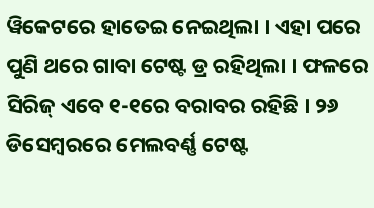ୱିକେଟରେ ହାତେଇ ନେଇଥିଲା । ଏହା ପରେ ପୁଣି ଥରେ ଗାବା ଟେଷ୍ଟ ଡ୍ର ରହିଥିଲା । ଫଳରେ ସିରିଜ୍ ଏବେ ୧-୧ରେ ବରାବର ରହିଛି । ୨୬ ଡିସେମ୍ବରରେ ମେଲବର୍ଣ୍ଣ ଟେଷ୍ଟ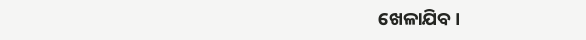ଖେଳାଯିବ ।